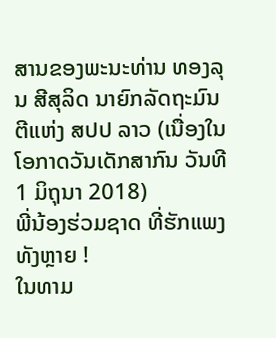ສານຂອງພະນະທ່ານ ທອງລຸນ ສີສຸລິດ ນາຍົກລັດຖະມົນຕີແຫ່ງ ສປປ ລາວ (ເນື່ອງໃນໂອກາດວັນເດັກສາກົນ ວັນທີ 1 ມິຖຸນາ 2018)
ພີ່ນ້ອງຮ່ວມຊາດ ທີ່ຮັກແພງທັງຫຼາຍ !
ໃນທາມ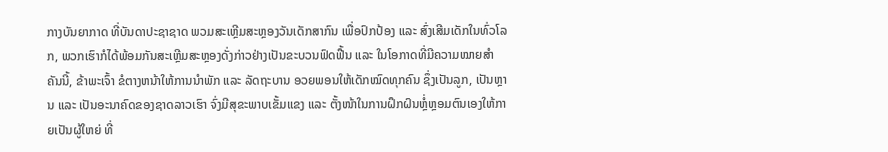ກາງບັນຍາກາດ ທີ່ບັນດາປະຊາຊາດ ພວມສະເຫຼີມສະຫຼອງວັນເດັກສາກົນ ເພື່ອປົກປ້ອງ ແລະ ສົ່ງເສີມເດັກໃນທົ່ວໂລກ, ພວກເຮົາກໍໄດ້ພ້ອມກັນສະເຫຼີມສະຫຼອງດັ່ງກ່າວຢ່າງເປັນຂະບວນຟົດຟື້ນ ແລະ ໃນໂອກາດທີ່ມີຄວາມໝາຍສຳຄັນນີ້, ຂ້າພະເຈົ້າ ຂໍຕາງຫນ້າໃຫ້ການນຳພັກ ແລະ ລັດຖະບານ ອວຍພອນໃຫ້ເດັກໝົດທຸກຄົນ ຊຶ່ງເປັນລູກ, ເປັນຫຼານ ແລະ ເປັນອະນາຄົດຂອງຊາດລາວເຮົາ ຈົ່ງມີສຸຂະພາບເຂັ້ມແຂງ ແລະ ຕັ້ງໜ້າໃນການຝຶກຝົນຫຼໍ່ຫຼອມຕົນເອງໃຫ້ກາຍເປັນຜູ້ໃຫຍ່ ທີ່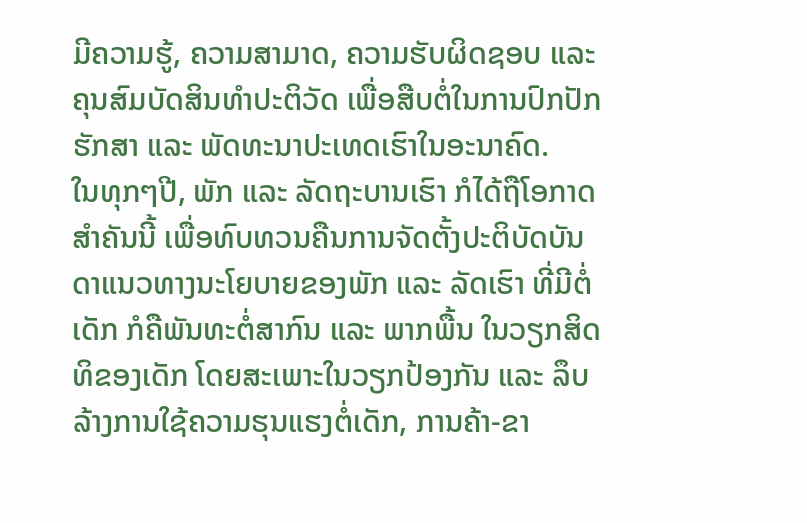ມີຄວາມຮູ້, ຄວາມສາມາດ, ຄວາມຮັບຜິດຊອບ ແລະ ຄຸນສົມບັດສິນທຳປະຕິວັດ ເພື່ອສືບຕໍ່ໃນການປົກປັກຮັກສາ ແລະ ພັດທະນາປະເທດເຮົາໃນອະນາຄົດ.
ໃນທຸກໆປີ, ພັກ ແລະ ລັດຖະບານເຮົາ ກໍໄດ້ຖືໂອກາດສໍາຄັນນີ້ ເພື່ອທົບທວນຄືນການຈັດຕັ້ງປະຕິບັດບັນດາແນວທາງນະໂຍບາຍຂອງພັກ ແລະ ລັດເຮົາ ທີ່ມີຕໍ່ເດັກ ກໍຄືພັນທະຕໍ່ສາກົນ ແລະ ພາກພື້ນ ໃນວຽກສິດທິຂອງເດັກ ໂດຍສະເພາະໃນວຽກປ້ອງກັນ ແລະ ລຶບລ້າງການໃຊ້ຄວາມຮຸນແຮງຕໍ່ເດັກ, ການຄ້າ-ຂາ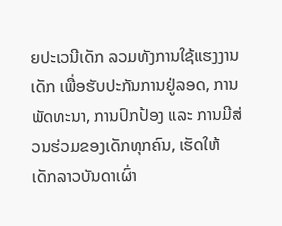ຍປະເວນີເດັກ ລວມທັງການໃຊ້ແຮງງານເດັກ ເພື່ອຮັບປະກັນການຢູ່ລອດ, ການພັດທະນາ, ການປົກປ້ອງ ແລະ ການມີສ່ວນຮ່ວມຂອງເດັກທຸກຄົນ, ເຮັດໃຫ້ເດັກລາວບັນດາເຜົ່າ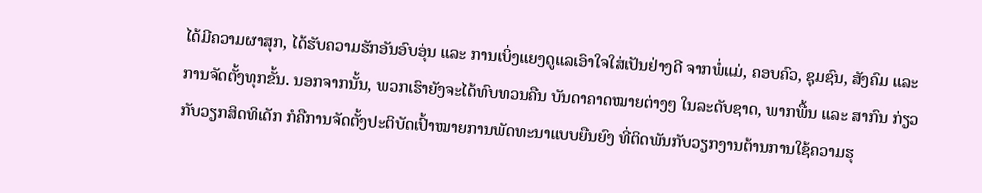ໄດ້ມີຄວາມຜາສຸກ, ໄດ້ຮັບຄວາມຮັກອັນອົບອຸ່ນ ແລະ ການເບິ່ງແຍງດູແລເອົາໃຈໃສ່ເປັນຢ່າງດີ ຈາກພໍ່ແມ່, ຄອບຄົວ, ຊຸມຊົນ, ສັງຄົມ ແລະ ການຈັດຕັ້ງທຸກຂັ້ນ. ນອກຈາກນັ້ນ, ພວກເຮົາຍັງຈະໄດ້ທົບທວນຄືນ ບັນດາຄາດໝາຍຕ່າງໆ ໃນລະດັບຊາດ, ພາກພື້ນ ແລະ ສາກົນ ກ່ຽວກັບວຽກສິດທິເດັກ ກໍຄືການຈັດຕັ້ງປະຕິບັດເປົ້າໝາຍການພັດທະນາແບບຍືນຍົງ ທີ່ຕິດພັນກັບວຽກງານຕ້ານການໃຊ້ຄວາມຮຸ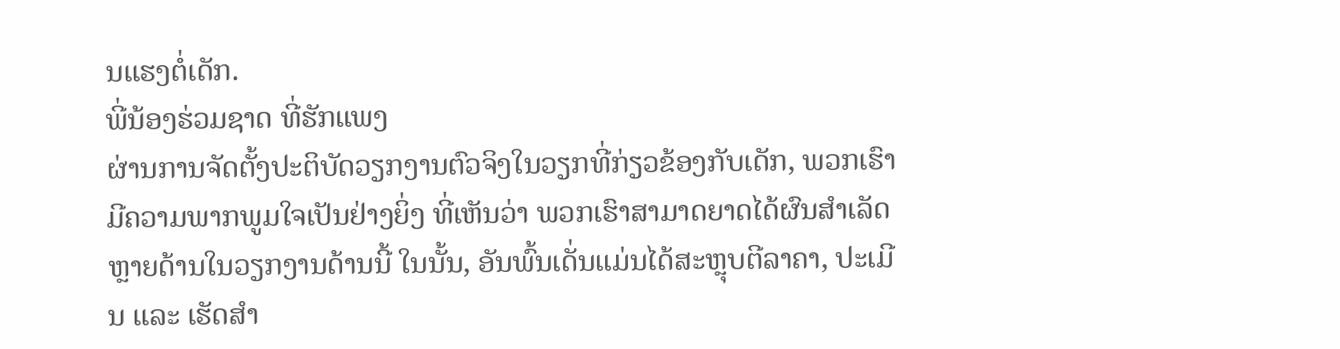ນແຮງຕໍ່ເດັກ.
ພີ່ນ້ອງຮ່ວມຊາດ ທີ່ຮັກແພງ
ຜ່ານການຈັດຕັ້ງປະຕິບັດວຽກງານຕົວຈິງໃນວຽກທີ່ກ່ຽວຂ້ອງກັບເດັກ, ພວກເຮົາມີຄວາມພາກພູມໃຈເປັນຢ່າງຍິ່ງ ທີ່ເຫັນວ່າ ພວກເຮົາສາມາດຍາດໄດ້ຜົນສຳເລັດຫຼາຍດ້ານໃນວຽກງານດ້ານນີ້ ໃນນັ້ນ, ອັນພົ້ນເດັ່ນແມ່ນໄດ້ສະຫຼຸບຕີລາຄາ, ປະເມີນ ແລະ ເຮັດສຳ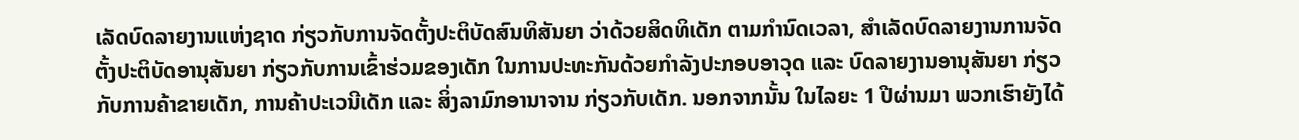ເລັດບົດລາຍງານແຫ່ງຊາດ ກ່ຽວກັບການຈັດຕັ້ງປະຕິບັດສົນທິສັນຍາ ວ່າດ້ວຍສິດທິເດັກ ຕາມກຳນົດເວລາ, ສໍາເລັດບົດລາຍງານການຈັດຕັ້ງປະຕິບັດອານຸສັນຍາ ກ່ຽວກັບການເຂົ້າຮ່ວມຂອງເດັກ ໃນການປະທະກັນດ້ວຍກຳລັງປະກອບອາວຸດ ແລະ ບົດລາຍງານອານຸສັນຍາ ກ່ຽວກັບການຄ້າຂາຍເດັກ, ການຄ້າປະເວນີເດັກ ແລະ ສິ່ງລາມົກອານາຈານ ກ່ຽວກັບເດັກ. ນອກຈາກນັ້ນ ໃນໄລຍະ 1 ປີຜ່ານມາ ພວກເຮົາຍັງໄດ້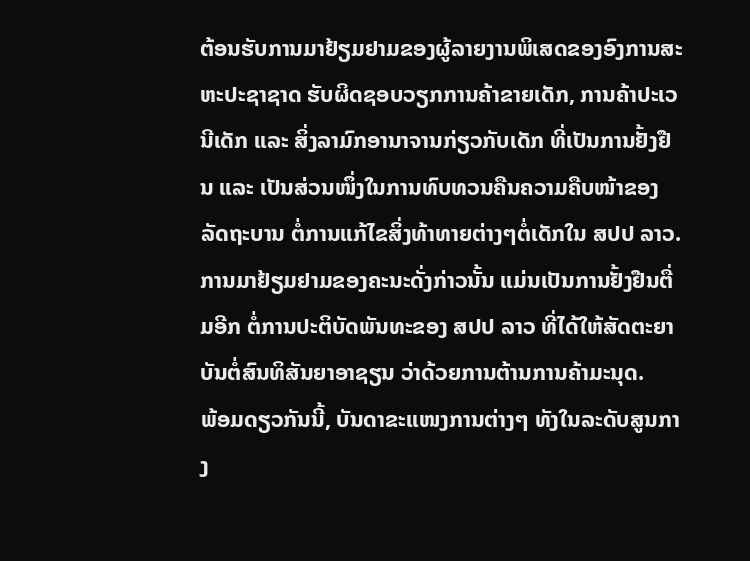ຕ້ອນຮັບການມາຢ້ຽມຢາມຂອງຜູ້ລາຍງານພິເສດຂອງອົງການສະຫະປະຊາຊາດ ຮັບຜິດຊອບວຽກການຄ້າຂາຍເດັກ, ການຄ້າປະເວນີເດັກ ແລະ ສິ່ງລາມົກອານາຈານກ່ຽວກັບເດັກ ທີ່ເປັນການຢັ້ງຢືນ ແລະ ເປັນສ່ວນໜຶ່ງໃນການທົບທວນຄືນຄວາມຄືບໜ້າຂອງລັດຖະບານ ຕໍ່ການແກ້ໄຂສິ່ງທ້າທາຍຕ່າງໆຕໍ່ເດັກໃນ ສປປ ລາວ. ການມາຢ້ຽມຢາມຂອງຄະນະດັ່ງກ່າວນັ້ນ ແມ່ນເປັນການຢັ້ງຢືນຕື່ມອີກ ຕໍ່ການປະຕິບັດພັນທະຂອງ ສປປ ລາວ ທີ່ໄດ້ໃຫ້ສັດຕະຍາບັນຕໍ່ສົນທິສັນຍາອາຊຽນ ວ່າດ້ວຍການຕ້ານການຄ້າມະນຸດ.
ພ້ອມດຽວກັນນີ້, ບັນດາຂະແໜງການຕ່າງໆ ທັງໃນລະດັບສູນກາງ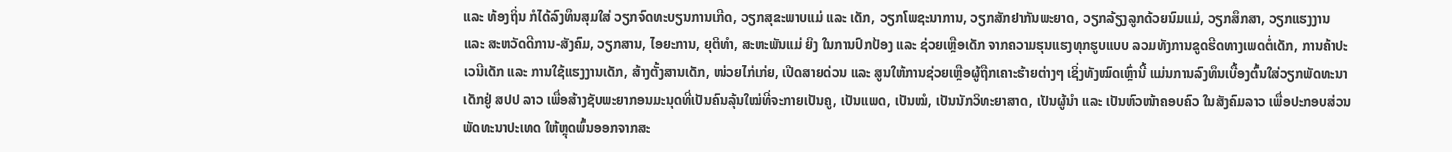ແລະ ທ້ອງຖິ່ນ ກໍໄດ້ລົງທຶນສຸມໃສ່ ວຽກຈົດທະບຽນການເກີດ, ວຽກສຸຂະພາບແມ່ ແລະ ເດັກ, ວຽກໂພຊະນາການ, ວຽກສັກຢາກັນພະຍາດ, ວຽກລ້ຽງລູກດ້ວຍນົມແມ່, ວຽກສຶກສາ, ວຽກແຮງງານ ແລະ ສະຫວັດດີການ-ສັງຄົມ, ວຽກສານ, ໄອຍະການ, ຍຸຕິທຳ, ສະຫະພັນແມ່ ຍິງ ໃນການປົກປ້ອງ ແລະ ຊ່ວຍເຫຼືອເດັກ ຈາກຄວາມຮຸນແຮງທຸກຮູບແບບ ລວມທັງການຂູດຮີດທາງເພດຕໍ່ເດັກ, ການຄ້າປະເວນີເດັກ ແລະ ການໃຊ້ແຮງງານເດັກ, ສ້າງຕັ້ງສານເດັກ, ໜ່ວຍໄກ່ເກ່ຍ, ເປີດສາຍດ່ວນ ແລະ ສູນໃຫ້ການຊ່ວຍເຫຼືອຜູ້ຖືກເຄາະຮ້າຍຕ່າງໆ ເຊິ່ງທັງໝົດເຫຼົ່ານີ້ ແມ່ນການລົງທຶນເບື້ອງຕົ້ນໃສ່ວຽກພັດທະນາເດັກຢູ່ ສປປ ລາວ ເພື່ອສ້າງຊັບພະຍາກອນມະນຸດທີ່ເປັນຄົນລຸ້ນໃໝ່ທີ່ຈະກາຍເປັນຄູ, ເປັນແພດ, ເປັນໝໍ, ເປັນນັກວິທະຍາສາດ, ເປັນຜູ້ນຳ ແລະ ເປັນຫົວໜ້າຄອບຄົວ ໃນສັງຄົມລາວ ເພື່ອປະກອບສ່ວນພັດທະນາປະເທດ ໃຫ້ຫຼຸດພົ້ນອອກຈາກສະ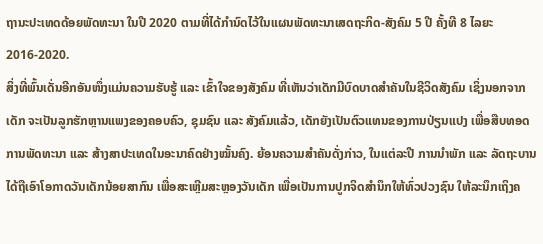ຖານະປະເທດດ້ອຍພັດທະນາ ໃນປີ 2020 ຕາມທີ່ໄດ້ກຳນົດໄວ້ໃນແຜນພັດທະນາເສດຖະກິດ-ສັງຄົມ 5 ປີ ຄັ້ງທີ 8 ໄລຍະ 2016-2020.
ສິ່ງທີ່ພົ້ນເດັ່ນອີກອັນໜຶ່ງແມ່ນຄວາມຮັບຮູ້ ແລະ ເຂົ້າໃຈຂອງສັງຄົມ ທີ່ເຫັນວ່າເດັກມີບົດບາດສຳຄັນໃນຊີວິດສັງຄົມ ເຊິ່ງນອກຈາກເດັກ ຈະເປັນລູກຮັກຫຼານແພງຂອງຄອບຄົວ, ຊຸມຊົນ ແລະ ສັງຄົມແລ້ວ, ເດັກຍັງເປັນຕົວແທນຂອງການປ່ຽນແປງ ເພື່ອສືບທອດການພັດທະນາ ແລະ ສ້າງສາປະເທດໃນອະນາຄົດຢ່າງໝັ້ນຄົງ. ຍ້ອນຄວາມສໍາຄັນດັ່ງກ່າວ, ໃນແຕ່ລະປີ ການນຳພັກ ແລະ ລັດຖະບານ ໄດ້ຖືເອົາໂອກາດວັນເດັກນ້ອຍສາກົນ ເພື່ອສະເຫຼີມສະຫຼອງວັນເດັກ ເພື່ອເປັນການປູກຈິດສຳນຶກໃຫ້ທົ່ວປວງຊົນ ໃຫ້ລະນຶກເຖິງຄ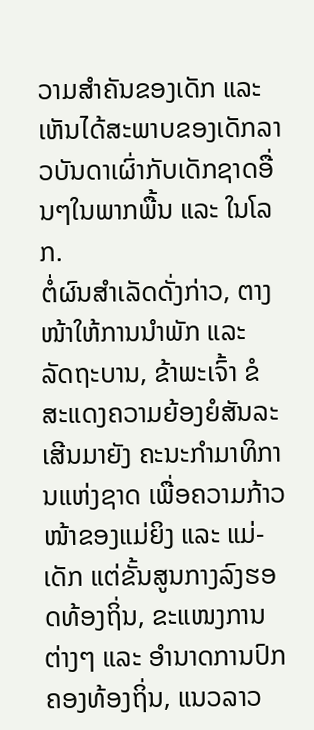ວາມສຳຄັນຂອງເດັກ ແລະ ເຫັນໄດ້ສະພາບຂອງເດັກລາວບັນດາເຜົ່າກັບເດັກຊາດອື່ນໆໃນພາກພື້ນ ແລະ ໃນໂລກ.
ຕໍ່ຜົນສຳເລັດດັ່ງກ່າວ, ຕາງໜ້າໃຫ້ການນໍາພັກ ແລະ ລັດຖະບານ, ຂ້າພະເຈົ້າ ຂໍສະແດງຄວາມຍ້ອງຍໍສັນລະເສີນມາຍັງ ຄະນະກຳມາທິການແຫ່ງຊາດ ເພື່ອຄວາມກ້າວໜ້າຂອງແມ່ຍິງ ແລະ ແມ່-ເດັກ ແຕ່ຂັ້ນສູນກາງລົງຮອດທ້ອງຖິ່ນ, ຂະແໜງການຕ່າງໆ ແລະ ອຳນາດການປົກຄອງທ້ອງຖິ່ນ, ແນວລາວ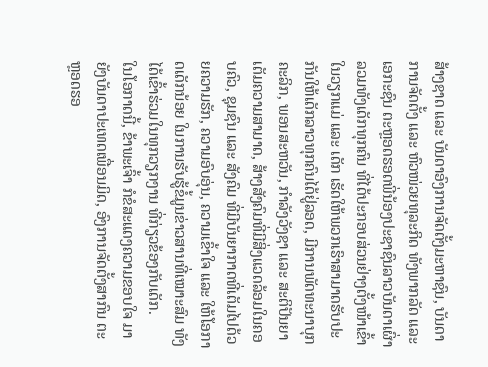ສ້າງຊາດ ແລະ ບັນດາອົງການຈັດຕັ້ງມະຫາຊົນ, ບັນດາການຈັດຕັ້ງ ແລະ ຫົວໜ່ວຍທຸລະກິດ ທັງພາກລັດ ແລະ ເອກະຊົນ ຕະຫຼອດຮອດພີ່ນ້ອງປະຊາຊົນລາວບັນດາເຜົ່າ ລວມທັງເດັກທຸກຄົນ ທີ່ໄດ້ປະກອບສ່ວນຢ່າງຕັ້ງໜ້າເຂົ້າໃນວຽກແມ່ ແລະ ເດັກ ເຮັດໃຫ້ພວກເຮົາສາມາດຮັບປະກັນໃຫ້ເດັກລາວທຸກຄົນໄດ້ຢູ່ລອດ, ມີການພັດທະນາບຸກຄະລິກ, ພອນສະຫວັນ, ກໍາລັງວັງຊາ ແລະ ສະຕິປັນຍາ ເຕັມຄວາມສາມາດ, ສ້າງສັງຄົມທີ່ມີສິ່ງແວດລ້ອມໃນຄອບຄົວ, ຊຸມຊົນ ແລະ ສັງຄົມ ທີ່ມີບັນຍາກາດທີ່ເຕັມໄປດ້ວຍຄວາມຮັກ, ຄວາມອົບອຸ່ນ, ຄວາມເຂົ້າໃຈ ແລະ ໃຫ້ໂອກາດເດັກນ້ອຍ ໃນການຮັບຮູ້ຂໍ້ມູນຂ່າວສານທີ່ເໝາະສົມ ທັງໄດ້ເຂົ້າຮ່ວມໃນທຸກວຽກງານ ທີ່ກ່ຽວຂ້ອງກັບເດັກ.
ໃນໂອກາດນີ້, ຂ້າພະເຈົ້າ ກໍຂໍສະແດງຄວາມຂອບໃຈ ມາຍັງບັນດາປະເທດເພື່ອນມິດ, ອົງການຈັດຕັ້ງສາກົນ ຕະຫຼອດຮອ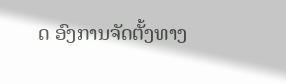ດ ອົງການຈັດຕັ້ງທາງ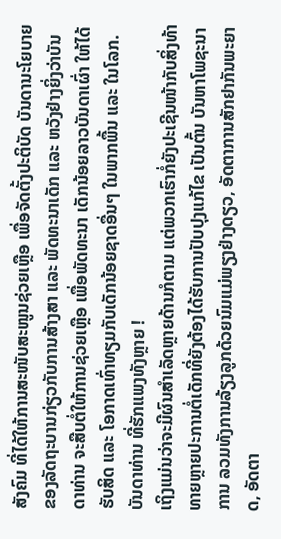ສັງຄົມ ທີ່ໄດ້ໃຫ້ການສະໜັບສະໜູນຊ່ວຍເຫຼືອ ເພື່ອຈັດຕັ້ງປະຕິບັດ ບັນດານະໂຍບາຍຂອງລັດຖະບານກ່ຽວກັບການສ້າງສາ ແລະ ພັດທະນາເດັກ ແລະ ຫວັງຢ່າງຍິ່ງວ່າບັນດາທ່ານ ຈະສືບຕໍ່ໃຫ້ການຊ່ວຍເຫຼືອ ເພື່ອພັດທະນາ ເດັກນ້ອຍລາວບັນດາເຜົ່າ ໃຫ້ໄດ້ຮັບສິດ ແລະ ໂອກາດເທົ່າທຽມກັບເດັກນ້ອຍຊາດອື່ນໆ ໃນພາກພື້ນ ແລະ ໃນໂລກ.
ບັນດາທ່ານ ທີ່ຮັກແພງທັງຫຼາຍ !
ເຖິງແມ່ນວ່າຈະມີຜົນສຳເລັດຫຼາຍດ້ານກໍຕາມ ແຕ່ພວກເຮົາກໍ່ຍັງປະເຊີນໜ້າກັບສິ່ງທ້າທາຍຫຼາຍປະການຕໍ່ເດັກທີ່ຍັງຕ້ອງໄດ້ຮັບການປັບປຸງແກ້ໄຂ ເປັນຕົ້ນ ບັນຫາໂພຊະນາການ ລວມທັງການລ້ຽງລູກດ້ວຍນົມແມ່ພຽງຢ່າງດຽວ, ອັດຕາການສັກຢາກັນພະຍາດ, ອັດຕາ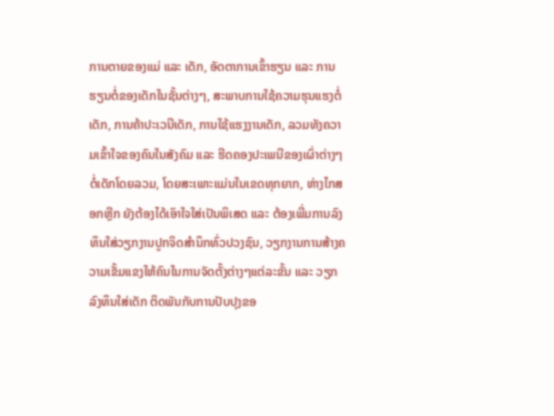ການຕາຍຂອງແມ່ ແລະ ເດັກ, ອັດຕາການເຂົ້າຮຽນ ແລະ ການຮຽນຕໍ່ຂອງເດັກໃນຊັ້ນຕ່າງໆ, ສະພາບການໃຊ້ຄວາມຮຸນແຮງຕໍ່ເດັກ, ການຄ້າປະເວນີເດັກ, ການໃຊ້ແຮງງານເດັກ, ລວມທັງຄວາມເຂົ້າໃຈຂອງຄົນໃນສັງຄົມ ແລະ ຮີດຄອງປະເພນີຂອງເຜົ່າຕ່າງໆຕໍ່ເດັກໂດຍລວມ, ໂດຍສະເພາະແມ່ນໃນເຂດທຸກຍາກ, ຫ່າງໄກສອກຫຼີກ ຍັງຕ້ອງໄດ້ເອົາໃຈໃສ່ເປັນພິເສດ ແລະ ຕ້ອງເພີ່ມການລົງທຶນໃສ່ວຽກງານປູກຈິດສຳນຶກທົ່ວປວງຊົນ, ວຽກງານການສ້າງຄວາມເຂັ້ມແຂງໃຫ້ຄົນໃນການຈັດຕັ້ງຕ່າງໆແຕ່ລະຂັ້ນ ແລະ ວຽກລົງທຶນໃສ່ເດັກ ຕິດພັນກັບການປັບປຸງຂອ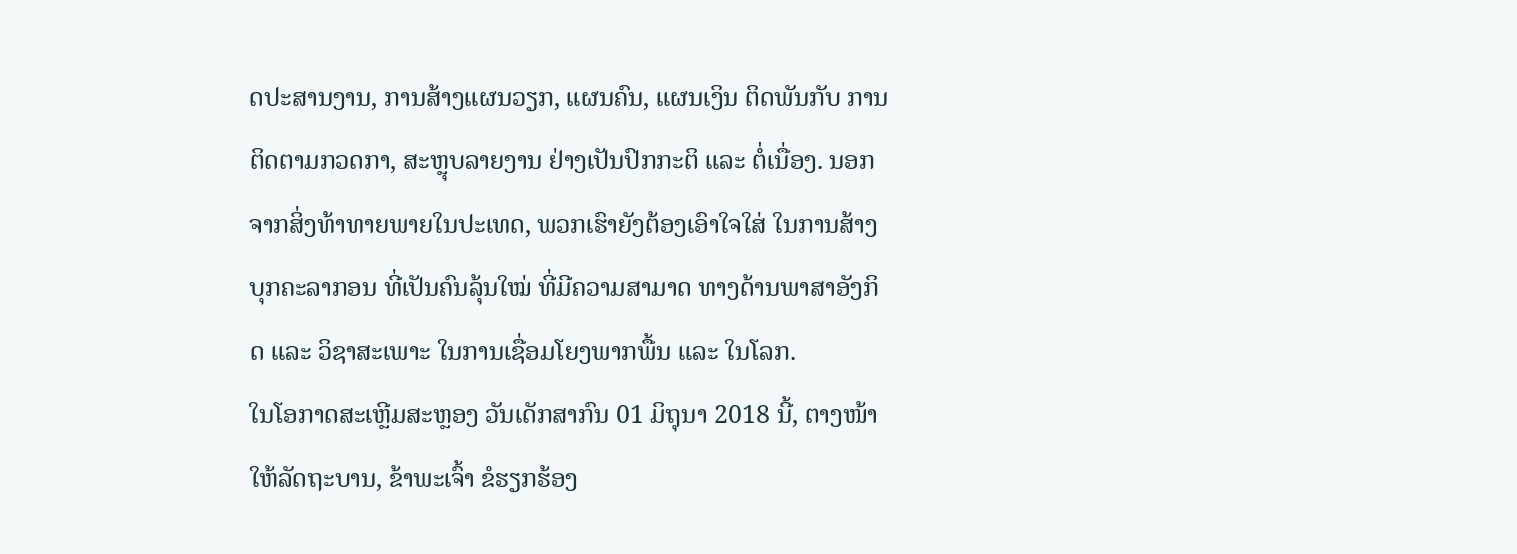ດປະສານງານ, ການສ້າງແຜນວຽກ, ແຜນຄົນ, ແຜນເງິນ ຕິດພັນກັບ ການຕິດຕາມກວດກາ, ສະຫຼຸບລາຍງານ ຢ່າງເປັນປົກກະຕິ ແລະ ຕໍ່ເນື່ອງ. ນອກຈາກສິ່ງທ້າທາຍພາຍໃນປະເທດ, ພວກເຮົາຍັງຕ້ອງເອົາໃຈໃສ່ ໃນການສ້າງບຸກຄະລາກອນ ທີ່ເປັນຄົນລຸ້ນໃໝ່ ທີ່ມີຄວາມສາມາດ ທາງດ້ານພາສາອັງກິດ ແລະ ວິຊາສະເພາະ ໃນການເຊື່ອມໂຍງພາກພື້ນ ແລະ ໃນໂລກ.
ໃນໂອກາດສະເຫຼີມສະຫຼອງ ວັນເດັກສາກົນ 01 ມິຖຸນາ 2018 ນີ້, ຕາງໜ້າໃຫ້ລັດຖະບານ, ຂ້າພະເຈົ້າ ຂໍຮຽກຮ້ອງ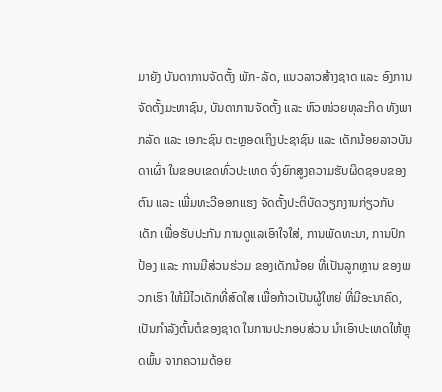ມາຍັງ ບັນດາການຈັດຕັ້ງ ພັກ-ລັດ, ແນວລາວສ້າງຊາດ ແລະ ອົງການຈັດຕັ້ງມະຫາຊົນ, ບັນດາການຈັດຕັ້ງ ແລະ ຫົວໜ່ວຍທຸລະກິດ ທັງພາກລັດ ແລະ ເອກະຊົນ ຕະຫຼອດເຖິງປະຊາຊົນ ແລະ ເດັກນ້ອຍລາວບັນດາເຜົ່າ ໃນຂອບເຂດທົ່ວປະເທດ ຈົ່ງຍົກສູງຄວາມຮັບຜິດຊອບຂອງຕົນ ແລະ ເພີ່ມທະວີອອກແຮງ ຈັດຕັ້ງປະຕິບັດວຽກງານກ່ຽວກັບເດັກ ເພື່ອຮັບປະກັນ ການດູແລເອົາໃຈໃສ່, ການພັດທະນາ, ການປົກປ້ອງ ແລະ ການມີສ່ວນຮ່ວມ ຂອງເດັກນ້ອຍ ທີ່ເປັນລູກຫຼານ ຂອງພວກເຮົາ ໃຫ້ມີໄວເດັກທີ່ສົດໃສ ເພື່ອກ້າວເປັນຜູ້ໃຫຍ່ ທີ່ມີອະນາຄົດ, ເປັນກຳລັງຕົ້ນຕໍຂອງຊາດ ໃນການປະກອບສ່ວນ ນຳເອົາປະເທດໃຫ້ຫຼຸດພົ້ນ ຈາກຄວາມດ້ອຍ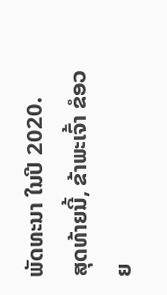ພັດທະນາ ໃນປີ 2020.
ສຸດທ້າຍນີ້, ຂ້າພະເຈົ້າ ຂໍອວຍ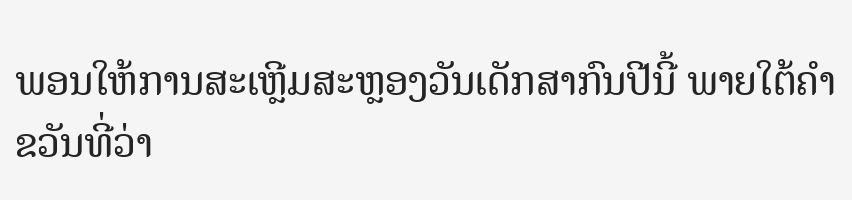ພອນໃຫ້ການສະເຫຼີມສະຫຼອງວັນເດັກສາກົນປີນີ້ ພາຍໃຕ້ຄໍາຂວັນທີ່ວ່າ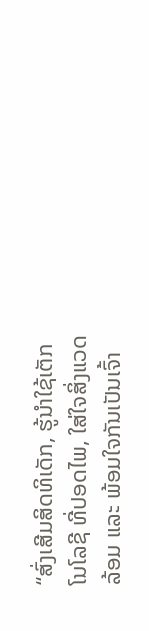“ສົ່ງເສີມສິດທິເດັກ, ຮູ້ນຳໃຊ້ເຕັກໂນໂລຊີ ທີ່ປອດໄພ, ໃສ່ໃຈສິ່ງແວດລ້ອມ ແລະ ພ້ອມໃຈກັນເປັນເຈົ້າ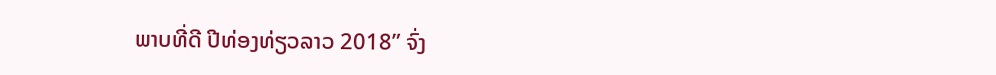ພາບທີ່ດີ ປີທ່ອງທ່ຽວລາວ 2018” ຈົ່ງ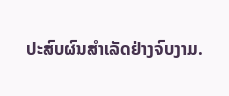ປະສົບຜົນສຳເລັດຢ່າງຈົບງາມ.